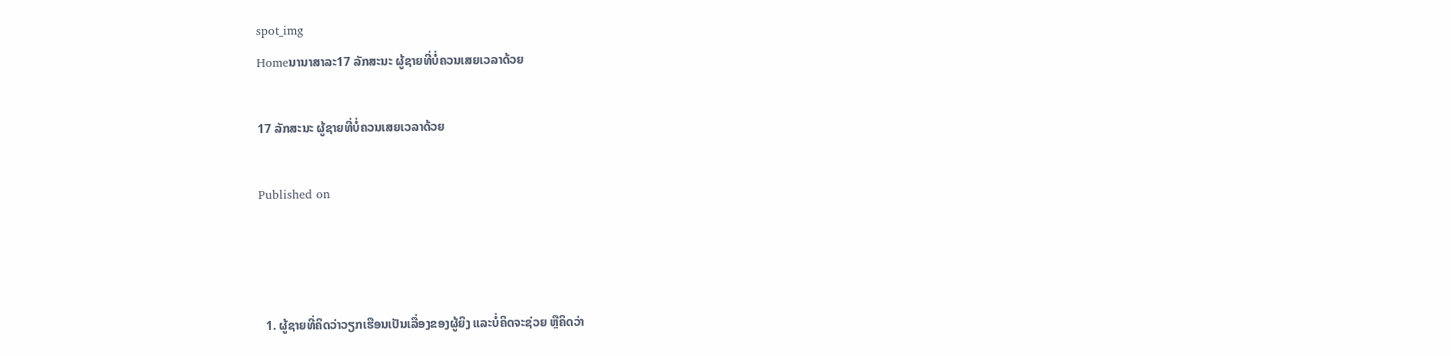spot_img
Homeນານາສາລະ17 ລັກສະນະ ຜູ້ຊາຍທີ່ບໍ່ຄວນເສຍເວລາດ້ວຍ

17 ລັກສະນະ ຜູ້ຊາຍທີ່ບໍ່ຄວນເສຍເວລາດ້ວຍ

Published on



  1. ຜູ້ຊາຍທີ່ຄິດວ່າວຽກເຮືອນເປັນເລື່ອງຂອງຜູ້ຍິງ ແລະບໍ່ຄິດຈະຊ່ວຍ ຫຼືຄິດວ່າ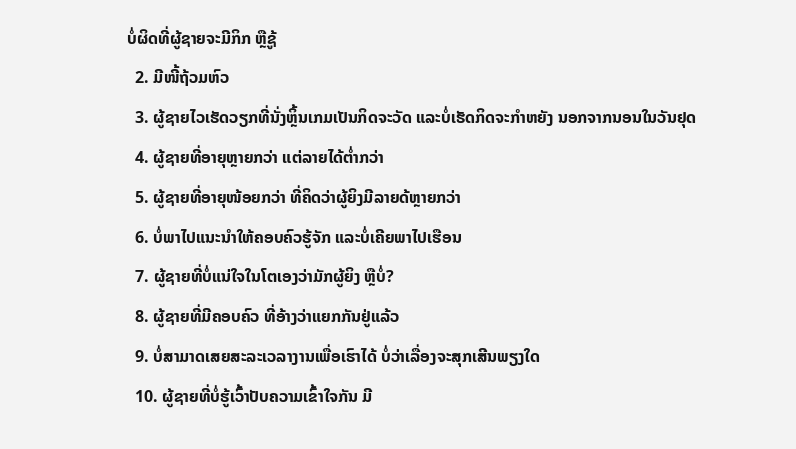ບໍ່ຜິດທີ່ຜູ້ຊາຍຈະມີກິກ ຫຼືຊູ້
  2. ມີໜີ້ຖ້ວມຫົວ
  3. ຜູ້ຊາຍໄວເຮັດວຽກທີ່ນັ່ງຫຼິ້ນເກມເປັນກິດຈະວັດ ແລະບໍ່ເຮັດກິດຈະກໍາຫຍັງ ນອກຈາກນອນໃນວັນຢຸດ
  4. ຜູ້ຊາຍທີ່ອາຍຸຫຼາຍກວ່າ ແຕ່ລາຍໄດ້ຕໍ່າກວ່າ
  5. ຜູ້ຊາຍທີ່ອາຍຸໜ້ອຍກວ່າ ທີ່ຄິດວ່າຜູ້ຍິງມີລາຍດ້ຫຼາຍກວ່າ
  6. ບໍ່ພາໄປແນະນໍາໃຫ້ຄອບຄົວຮູ້ຈັກ ແລະບໍ່ເຄີຍພາໄປເຮືອນ
  7. ຜູ້ຊາຍທີ່ບໍ່ແນ່ໃຈໃນໂຕເອງວ່າມັກຜູ້ຍິງ ຫຼືບໍ່?
  8. ຜູ້ຊາຍທີ່ມີຄອບຄົວ ທີ່ອ້າງວ່າແຍກກັນຢູ່ແລ້ວ
  9. ບໍ່ສາມາດເສຍສະລະເວລາງານເພື່ອເຮົາໄດ້ ບໍ່ວ່າເລື່ອງຈະສຸກເສີນພຽງໃດ
  10. ຜູ້ຊາຍທີ່ບໍ່ຮູ້ເວົ້າປັບຄວາມເຂົ້າໃຈກັນ ມີ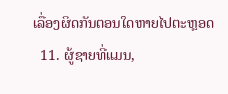ເລື່ອງຜິດກັນຕອນໃດຫາຍໄປຕະຫຼອດ
  11. ຜູ້ຊາຍທີ່ແມນ,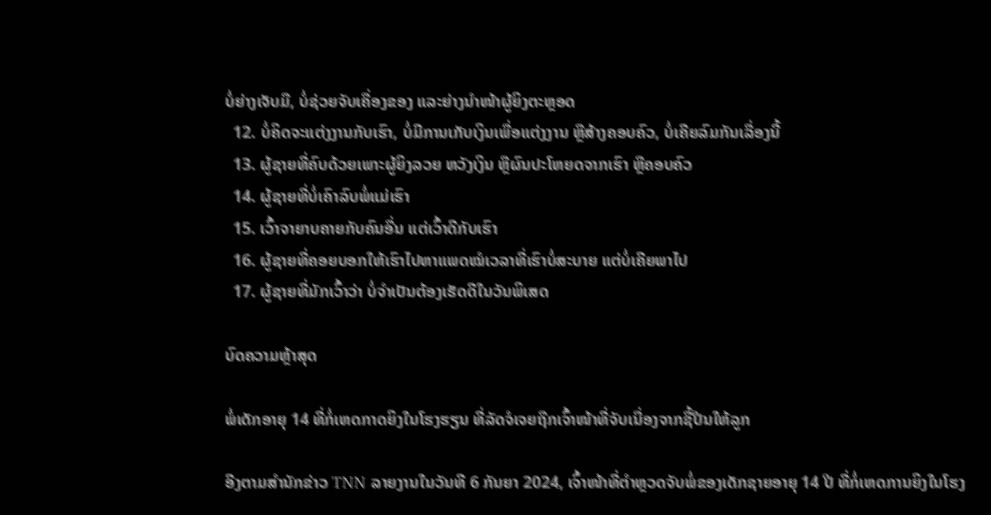ບໍ່ຍ່າງເຈັບມື, ບໍ່ຊ່ວຍຈັບເຄື່ອງຂອງ ແລະຍ່າງນໍາໜ້າຜູ້ຍິງຕະຫຼອດ
  12. ບໍ່ຄິດຈະແຕ່ງງານກັບເຮົາ, ບໍ່ມີການເກັບເງິນເພື່ອແຕ່ງງານ ຫຼືສ້າງຄອບຄົວ, ບໍ່ເຄີຍລົມກັນເລື່ອງນີ້
  13. ຜູ້ຊາຍທີ່ຄົບດ້ວຍເພາະຜູ້ຍິງລວຍ ຫວັງເງິນ ຫຼືຜົນປະໂຫຍດຈາກເຮົາ ຫຼືຄອບຄົວ
  14. ຜູ້ຊາຍທີ່ບໍ່ເຄົາລົບພໍ່ແມ່ເຮົາ
  15. ເວົ້າຈາຍາບຄາຍກັບຄົນອື່ນ ແຕ່ເວົ້າດີກັບເຮົາ
  16. ຜູ້ຊາຍທີ່ຄອຍບອກໃຫ້ເຮົາໄປຫາແພດໝໍເວລາທີ່ເຮົາບໍ່ສະບາຍ ແຕ່ບໍ່ເຄີຍພາໄປ
  17. ຜູ້ຊາຍທີ່ມັກເວົ້າວ່າ ບໍ່ຈໍາເປັນຕ້ອງເຮັດດີໃນວັນພິເສດ

ບົດຄວາມຫຼ້າສຸດ

ພໍ່ເດັກອາຍຸ 14 ທີ່ກໍ່ເຫດກາດຍິງໃນໂຮງຮຽນ ທີ່ລັດຈໍເຈຍຖືກເຈົ້າໜ້າທີ່ຈັບເນື່ອງຈາກຊື້ປືນໃຫ້ລູກ

ອີງຕາມສຳນັກຂ່າວ TNN ລາຍງານໃນວັນທີ 6 ກັນຍາ 2024, ເຈົ້າໜ້າທີ່ຕຳຫຼວດຈັບພໍ່ຂອງເດັກຊາຍອາຍຸ 14 ປີ ທີ່ກໍ່ເຫດການຍິງໃນໂຮງ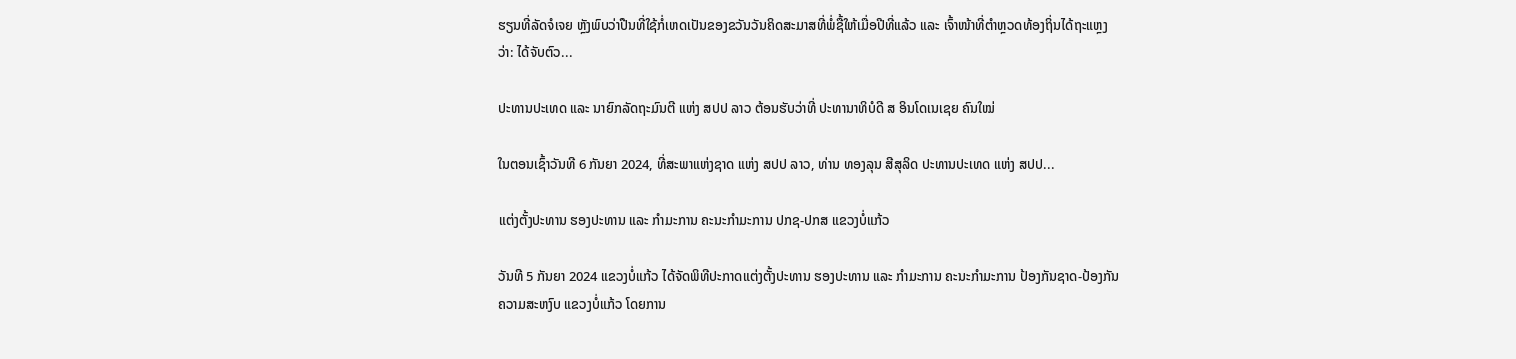ຮຽນທີ່ລັດຈໍເຈຍ ຫຼັງພົບວ່າປືນທີ່ໃຊ້ກໍ່ເຫດເປັນຂອງຂວັນວັນຄິດສະມາສທີ່ພໍ່ຊື້ໃຫ້ເມື່ອປີທີ່ແລ້ວ ແລະ ເຈົ້າໜ້າທີ່ຕຳຫຼວດທ້ອງຖິ່ນໄດ້ຖະແຫຼງວ່າ: ໄດ້ຈັບຕົວ...

ປະທານປະເທດ ແລະ ນາຍົກລັດຖະມົນຕີ ແຫ່ງ ສປປ ລາວ ຕ້ອນຮັບວ່າທີ່ ປະທານາທິບໍດີ ສ ອິນໂດເນເຊຍ ຄົນໃໝ່

ໃນຕອນເຊົ້າວັນທີ 6 ກັນຍາ 2024, ທີ່ສະພາແຫ່ງຊາດ ແຫ່ງ ສປປ ລາວ, ທ່ານ ທອງລຸນ ສີສຸລິດ ປະທານປະເທດ ແຫ່ງ ສປປ...

ແຕ່ງຕັ້ງປະທານ ຮອງປະທານ ແລະ ກຳມະການ ຄະນະກຳມະການ ປກຊ-ປກສ ແຂວງບໍ່ແກ້ວ

ວັນທີ 5 ກັນຍາ 2024 ແຂວງບໍ່ແກ້ວ ໄດ້ຈັດພິທີປະກາດແຕ່ງຕັ້ງປະທານ ຮອງປະທານ ແລະ ກຳມະການ ຄະນະກຳມະການ ປ້ອງກັນຊາດ-ປ້ອງກັນຄວາມສະຫງົບ ແຂວງບໍ່ແກ້ວ ໂດຍການ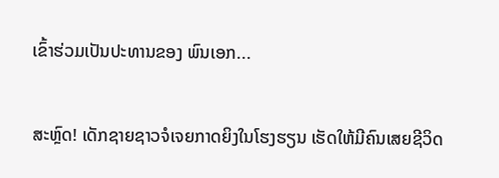ເຂົ້າຮ່ວມເປັນປະທານຂອງ ພົນເອກ...

ສະຫຼົດ! ເດັກຊາຍຊາວຈໍເຈຍກາດຍິງໃນໂຮງຮຽນ ເຮັດໃຫ້ມີຄົນເສຍຊີວິດ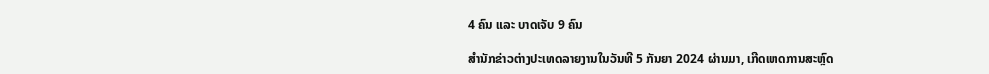4 ຄົນ ແລະ ບາດເຈັບ 9 ຄົນ

ສຳນັກຂ່າວຕ່າງປະເທດລາຍງານໃນວັນທີ 5 ກັນຍາ 2024 ຜ່ານມາ, ເກີດເຫດການສະຫຼົດ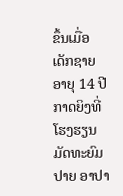ຂຶ້ນເມື່ອເດັກຊາຍອາຍຸ 14 ປີກາດຍິງທີ່ໂຮງຮຽນມັດທະຍົມປາຍ ອາປາ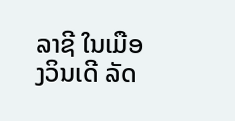ລາຊີ ໃນເມືອງວິນເດີ ລັດ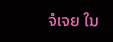ຈໍເຈຍ ໃນ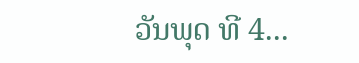ວັນພຸດ ທີ 4...